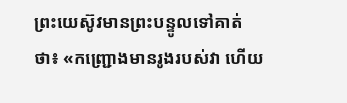ព្រះយេស៊ូវមានព្រះបន្ទូលទៅគាត់ថា៖ «កញ្ជ្រោងមានរូងរបស់វា ហើយ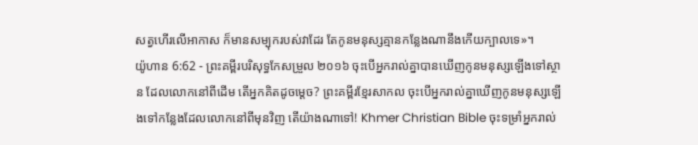សត្វហើរលើអាកាស ក៏មានសម្បុករបស់វាដែរ តែកូនមនុស្សគ្មានកន្លែងណានឹងកើយក្បាលទេ»។
យ៉ូហាន 6:62 - ព្រះគម្ពីរបរិសុទ្ធកែសម្រួល ២០១៦ ចុះបើអ្នករាល់គ្នាបានឃើញកូនមនុស្សឡើងទៅស្ថាន ដែលលោកនៅពីដើម តើអ្នកគិតដូចម្តេច? ព្រះគម្ពីរខ្មែរសាកល ចុះបើអ្នករាល់គ្នាឃើញកូនមនុស្សឡើងទៅកន្លែងដែលលោកនៅពីមុនវិញ តើយ៉ាងណាទៅ! Khmer Christian Bible ចុះទម្រាំអ្នករាល់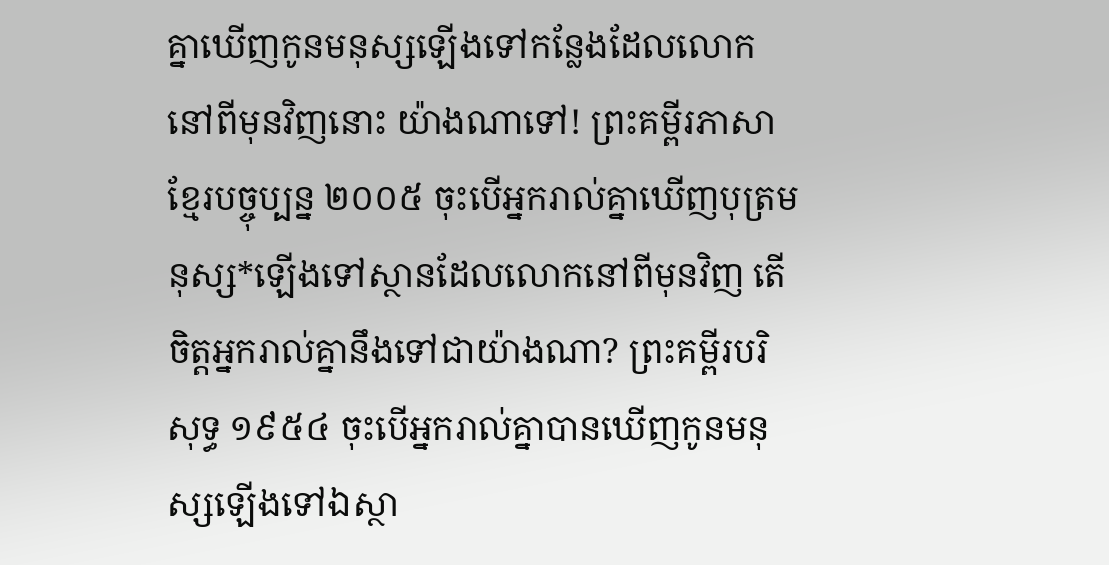គ្នាឃើញកូនមនុស្សឡើងទៅកន្លែងដែលលោកនៅពីមុនវិញនោះ យ៉ាងណាទៅ! ព្រះគម្ពីរភាសាខ្មែរបច្ចុប្បន្ន ២០០៥ ចុះបើអ្នករាល់គ្នាឃើញបុត្រមនុស្ស*ឡើងទៅស្ថានដែលលោកនៅពីមុនវិញ តើចិត្តអ្នករាល់គ្នានឹងទៅជាយ៉ាងណា? ព្រះគម្ពីរបរិសុទ្ធ ១៩៥៤ ចុះបើអ្នករាល់គ្នាបានឃើញកូនមនុស្សឡើងទៅឯស្ថា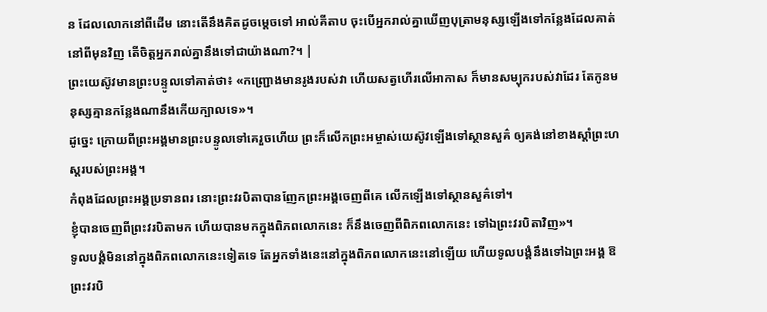ន ដែលលោកនៅពីដើម នោះតើនឹងគិតដូចម្តេចទៅ អាល់គីតាប ចុះបើអ្នករាល់គ្នាឃើញបុត្រាមនុស្សឡើងទៅកន្លែងដែលគាត់នៅពីមុនវិញ តើចិត្ដអ្នករាល់គ្នានឹងទៅជាយ៉ាងណា?។ |
ព្រះយេស៊ូវមានព្រះបន្ទូលទៅគាត់ថា៖ «កញ្ជ្រោងមានរូងរបស់វា ហើយសត្វហើរលើអាកាស ក៏មានសម្បុករបស់វាដែរ តែកូនមនុស្សគ្មានកន្លែងណានឹងកើយក្បាលទេ»។
ដូច្នេះ ក្រោយពីព្រះអង្គមានព្រះបន្ទូលទៅគេរួចហើយ ព្រះក៏លើកព្រះអម្ចាស់យេស៊ូវឡើងទៅស្ថានសួគ៌ ឲ្យគង់នៅខាងស្តាំព្រះហស្តរបស់ព្រះអង្គ។
កំពុងដែលព្រះអង្គប្រទានពរ នោះព្រះវរបិតាបានញែកព្រះអង្គចេញពីគេ លើកឡើងទៅស្ថានសួគ៌ទៅ។
ខ្ញុំបានចេញពីព្រះវរបិតាមក ហើយបានមកក្នុងពិភពលោកនេះ ក៏នឹងចេញពីពិភពលោកនេះ ទៅឯព្រះវរបិតាវិញ»។
ទូលបង្គំមិននៅក្នុងពិភពលោកនេះទៀតទេ តែអ្នកទាំងនេះនៅក្នុងពិភពលោកនេះនៅឡើយ ហើយទូលបង្គំនឹងទៅឯព្រះអង្គ ឱព្រះវរបិ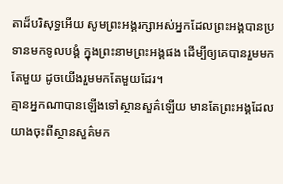តាដ៏បរិសុទ្ធអើយ សូមព្រះអង្គរក្សាអស់អ្នកដែលព្រះអង្គបានប្រទានមកទូលបង្គំ ក្នុងព្រះនាមព្រះអង្គផង ដើម្បីឲ្យគេបានរួមមកតែមួយ ដូចយើងរួមមកតែមួយដែរ។
គ្មានអ្នកណាបានឡើងទៅស្ថានសួគ៌ឡើយ មានតែព្រះអង្គដែលយាងចុះពីស្ថានសួគ៌មក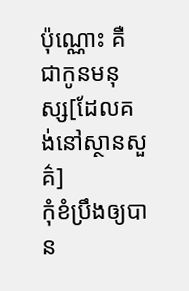ប៉ុណ្ណោះ គឺជាកូនមនុស្ស[ដែលគង់នៅស្ថានសួគ៌]
កុំខំប្រឹងឲ្យបាន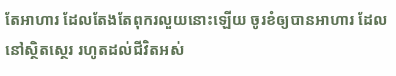តែអាហារ ដែលតែងតែពុករលួយនោះឡើយ ចូរខំឲ្យបានអាហារ ដែលនៅស្ថិតស្ថេរ រហូតដល់ជីវិតអស់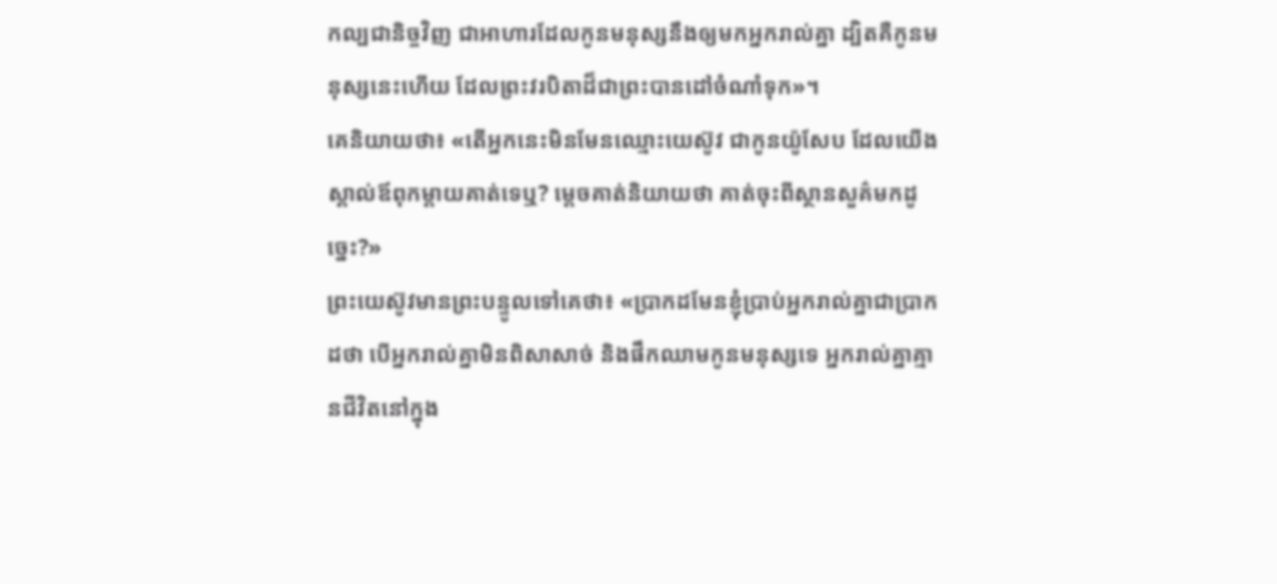កល្បជានិច្ចវិញ ជាអាហារដែលកូនមនុស្សនឹងឲ្យមកអ្នករាល់គ្នា ដ្បិតគឺកូនមនុស្សនេះហើយ ដែលព្រះវរបិតាដ៏ជាព្រះបានដៅចំណាំទុក»។
គេនិយាយថា៖ «តើអ្នកនេះមិនមែនឈ្មោះយេស៊ូវ ជាកូនយ៉ូសែប ដែលយើងស្គាល់ឪពុកម្តាយគាត់ទេឬ? ម្តេចគាត់និយាយថា គាត់ចុះពីស្ថានសួគ៌មកដូច្នេះ?»
ព្រះយេស៊ូវមានព្រះបន្ទូលទៅគេថា៖ «ប្រាកដមែនខ្ញុំប្រាប់អ្នករាល់គ្នាជាប្រាកដថា បើអ្នករាល់គ្នាមិនពិសាសាច់ និងផឹកឈាមកូនមនុស្សទេ អ្នករាល់គ្នាគ្មានជីវិតនៅក្នុង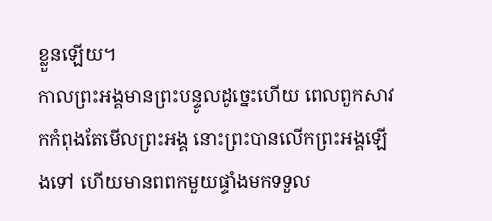ខ្លួនឡើយ។
កាលព្រះអង្គមានព្រះបន្ទូលដូច្នេះហើយ ពេលពួកសាវកកំពុងតែមើលព្រះអង្គ នោះព្រះបានលើកព្រះអង្គឡើងទៅ ហើយមានពពកមួយផ្ទាំងមកទទួល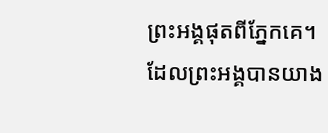ព្រះអង្គផុតពីភ្នែកគេ។
ដែលព្រះអង្គបានយាង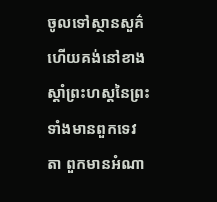ចូលទៅស្ថានសួគ៌ ហើយគង់នៅខាងស្តាំព្រះហស្តនៃព្រះ ទាំងមានពួកទេវតា ពួកមានអំណា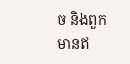ច និងពួកមានឥ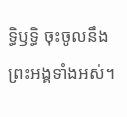ទ្ធិឫទ្ធិ ចុះចូលនឹងព្រះអង្គទាំងអស់។